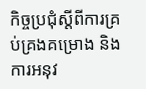កិច្ចប្រជុំស្តីពីការគ្រប់គ្រងគម្រោង និងការអនុវ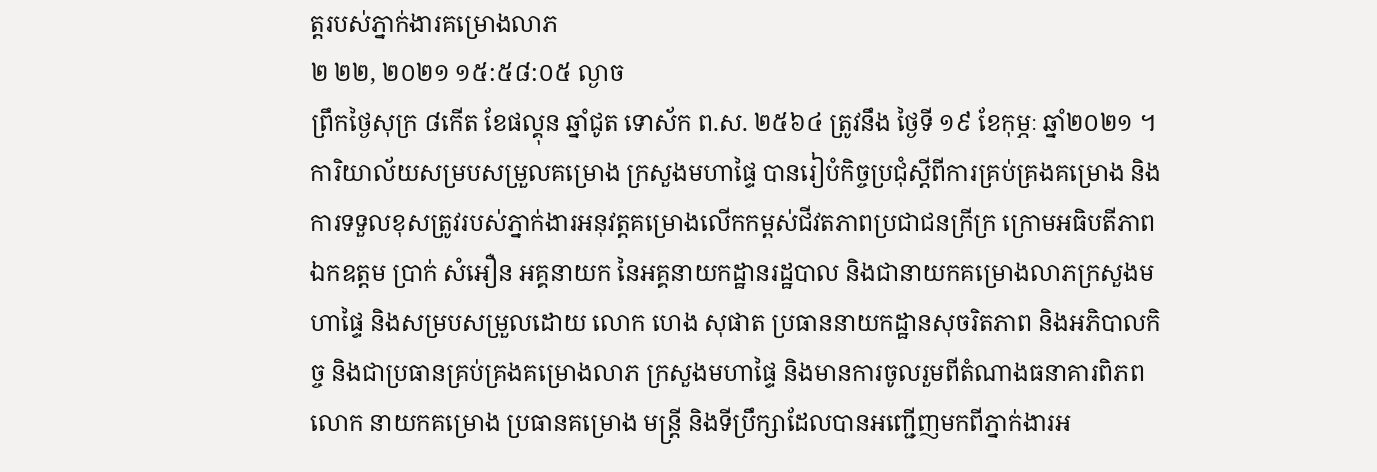ត្តរបស់ភ្នាក់ងារគម្រោងលាភ
២ ២២, ២០២១ ១៥:៥៨:០៥ ល្ងាច
ព្រឹកថ្ងៃសុក្រ ៨កើត ខែផល្គុន ឆ្នាំជូត ទោស័ក ព.ស. ២៥៦៤ ត្រូវនឹង ថ្ងៃទី ១៩ ខែកុម្ភៈ ឆ្នាំ២០២១ ។
ការិយាល័យសម្របសម្រួលគម្រោង ក្រសួងមហាផ្ទៃ បានរៀបំកិច្ចប្រជុំស្តីពីការគ្រប់គ្រងគម្រោង និងការទទួលខុសត្រូវរបស់ភ្នាក់ងារអនុវត្តគម្រោងលើកកម្ពស់ជីវតភាពប្រជាជនក្រីក្រ ក្រោមអធិបតីភាព ឯកឧត្តម ប្រាក់ សំអឿន អគ្គនាយក នៃអគ្គនាយកដ្ឋានរដ្ឋបាល និងជានាយកគម្រោងលាភក្រសួងមហាផ្ទៃ និងសម្របសម្រួលដោយ លោក ហេង សុផាត ប្រធាននាយកដ្ឋានសុចរិតភាព និងអភិបាលកិច្ច និងជាប្រធានគ្រប់គ្រងគម្រោងលាភ ក្រសួងមហាផ្ទៃ និងមានការចូលរួមពីតំណាងធនាគារពិភពលោក នាយកគម្រោង ប្រធានគម្រោង មន្រ្តី និងទីប្រឹក្សាដែលបានអញ្ជើញមកពីភ្នាក់ងារអ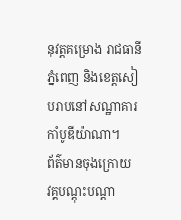នុវត្តគម្រោង រាជធានីភ្នំពេញ និងខេត្តសៀបរាបនៅសណ្ឋាគារ កាំបូឌីយ៉ាណា។
ព័ត៌មានចុងក្រោយ
វគ្គបណ្តុះបណ្តា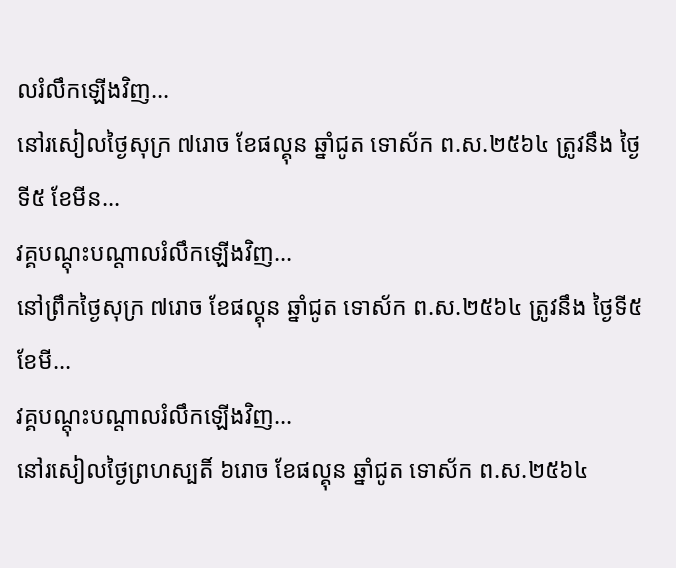លរំលឹកឡើងវិញ...
នៅរសៀលថ្ងៃសុក្រ ៧រោច ខែផល្គុន ឆ្នាំជូត ទោស័ក ព.ស.២៥៦៤ ត្រូវនឹង ថ្ងៃទី៥ ខែមីន...
វគ្គបណ្តុះបណ្តាលរំលឹកឡើងវិញ...
នៅព្រឹកថ្ងៃសុក្រ ៧រោច ខែផល្គុន ឆ្នាំជូត ទោស័ក ព.ស.២៥៦៤ ត្រូវនឹង ថ្ងៃទី៥ ខែមី...
វគ្គបណ្តុះបណ្តាលរំលឹកឡើងវិញ...
នៅរសៀលថ្ងៃព្រហស្បតិ៍ ៦រោច ខែផល្គុន ឆ្នាំជូត ទោស័ក ព.ស.២៥៦៤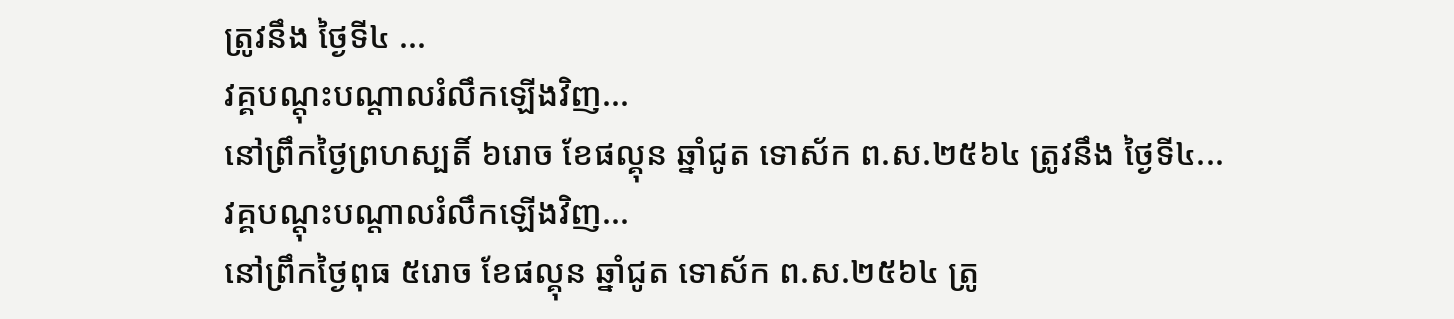ត្រូវនឹង ថ្ងៃទី៤ ...
វគ្គបណ្តុះបណ្តាលរំលឹកឡើងវិញ...
នៅព្រឹកថ្ងៃព្រហស្បតិ៍ ៦រោច ខែផល្គុន ឆ្នាំជូត ទោស័ក ព.ស.២៥៦៤ ត្រូវនឹង ថ្ងៃទី៤...
វគ្គបណ្តុះបណ្តាលរំលឹកឡើងវិញ...
នៅព្រឹកថ្ងៃពុធ ៥រោច ខែផល្គុន ឆ្នាំជូត ទោស័ក ព.ស.២៥៦៤ ត្រូ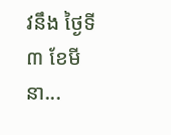វនឹង ថ្ងៃទី៣ ខែមីនា...